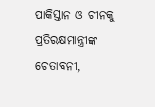ପାକିସ୍ତାନ ଓ ଚୀନକୁ ପ୍ରତିରକ୍ଷମାନ୍ତ୍ରୀଙ୍କ ଚେତାବନୀ,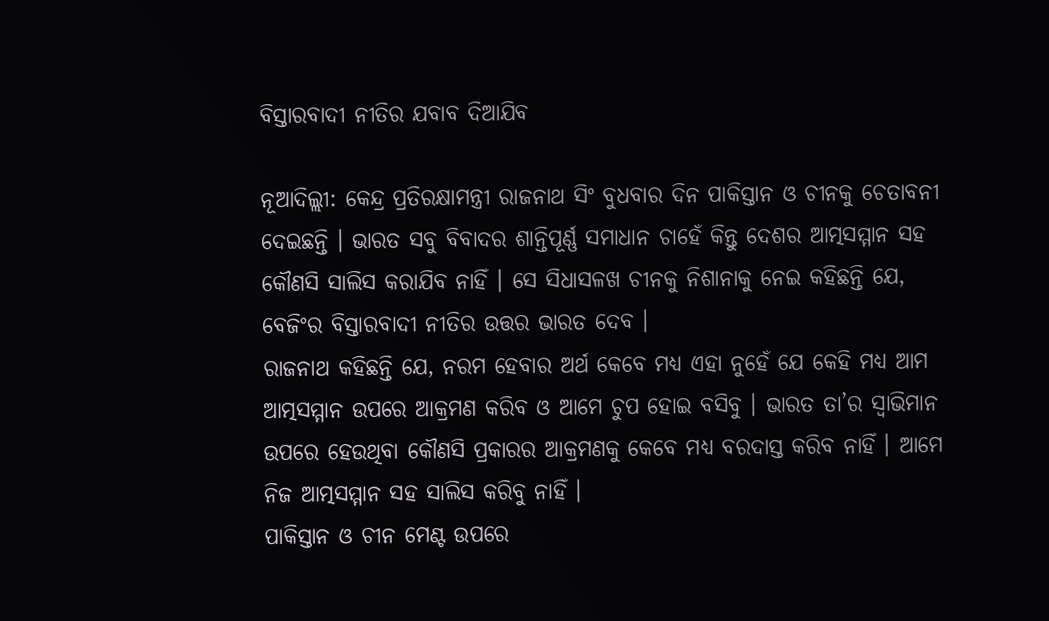ବିସ୍ତାରବାଦୀ ନୀତିର ଯବାବ ଦିଆଯିବ

ନୂଆଦିଲ୍ଲୀ: କେନ୍ଦ୍ର ପ୍ରତିରକ୍ଷାମନ୍ତ୍ରୀ ରାଜନାଥ ସିଂ ବୁଧବାର ଦିନ ପାକିସ୍ତାନ ଓ ଚୀନକୁ ଚେତାବନୀ ଦେଇଛନ୍ତି । ଭାରତ ସବୁ ବିବାଦର ଶାନ୍ତିପୂର୍ଣ୍ଣ ସମାଧାନ ଚାହେଁ କିନ୍ତୁ ଦେଶର ଆତ୍ମସମ୍ମାନ ସହ କୌଣସି ସାଲିସ କରାଯିବ ନାହିଁ । ସେ ସିଧାସଳଖ ଚୀନକୁ ନିଶାନାକୁ ନେଇ କହିଛନ୍ତି ଯେ, ବେଜିଂର ବିସ୍ତାରବାଦୀ ନୀତିର ଉତ୍ତର ଭାରତ ଦେବ ।
ରାଜନାଥ କହିଛନ୍ତି ଯେ, ନରମ ହେବାର ଅର୍ଥ କେବେ ମଧ୍ୟ ଏହା ନୁହେଁ ଯେ କେହି ମଧ୍ୟ ଆମ ଆତ୍ମସମ୍ମାନ ଉପରେ ଆକ୍ରମଣ କରିବ ଓ ଆମେ ଚୁପ ହୋଇ ବସିବୁ । ଭାରତ ତା’ର ସ୍ୱାଭିମାନ ଉପରେ ହେଉଥିବା କୌଣସି ପ୍ରକାରର ଆକ୍ରମଣକୁ କେବେ ମଧ୍ୟ ବରଦାସ୍ତ କରିବ ନାହିଁ । ଆମେ ନିଜ ଆତ୍ମସମ୍ମାନ ସହ ସାଲିସ କରିବୁ ନାହିଁ ।
ପାକିସ୍ତାନ ଓ ଚୀନ ମେଣ୍ଟ ଉପରେ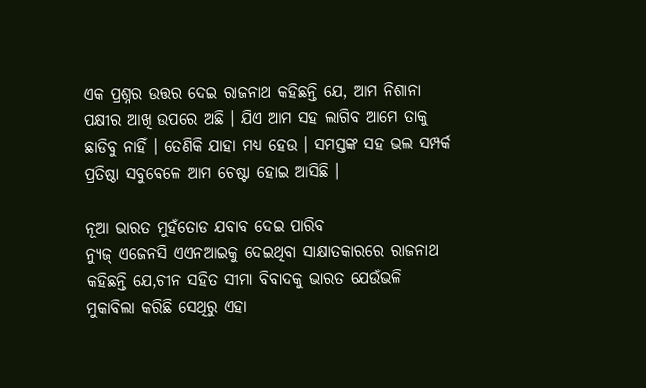ଏକ ପ୍ରଶ୍ନର ଉତ୍ତର ଦେଇ ରାଜନାଥ କହିଛନ୍ତି ଯେ, ଆମ ନିଶାନା ପକ୍ଷୀର ଆଖି ଉପରେ ଅଛି । ଯିଏ ଆମ ସହ ଲାଗିବ ଆମେ ତାକୁ ଛାଡିବୁ ନାହିଁ । ତେଣିକି ଯାହା ମଧ୍ୟ ହେଉ । ସମସ୍ତଙ୍କ ସହ ଭଲ ସମ୍ପର୍କ ପ୍ରତିଷ୍ଠା ସବୁବେଳେ ଆମ ଚେଷ୍ଟା ହୋଇ ଆସିଛି ।

ନୂଆ ଭାରତ ମୁହଁତୋଡ ଯବାବ ଦେଇ ପାରିବ
ନ୍ୟୁଜ୍ ଏଜେନସି ଏଏନଆଇକୁ ଦେଇଥିବା ସାକ୍ଷାତକାରରେ ରାଜନାଥ କହିଛନ୍ତି ଯେ,ଚୀନ ସହିତ ସୀମା ବିବାଦକୁ ଭାରତ ଯେଉଁଭଳି ମୁକାବିଲା କରିଛି ସେଥିରୁ ଏହା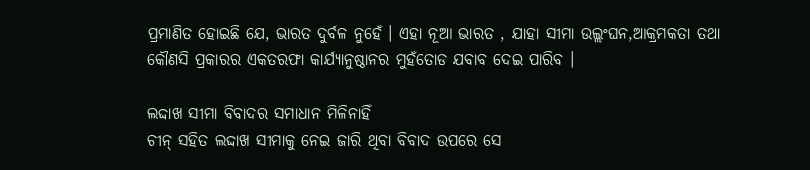ପ୍ରମାଣିତ ହୋଇଛି ଯେ, ଭାରତ ଦୁର୍ବଳ ନୁହେଁ । ଏହା ନୂଆ ଭାରତ , ଯାହା ସୀମା ଉଲ୍ଲଂଘନ,ଆକ୍ରମକତା ତଥା କୌଣସି ପ୍ରକାରର ଏକତରଫା କାର୍ଯ୍ୟାନୁଷ୍ଠାନର ମୁହଁତୋଡ ଯବାବ ଦେଇ ପାରିବ ।

ଲଦ୍ଦାଖ ସୀମା ବିବାଦର ସମାଧାନ ମିଳିନାହିଁ
ଚୀନ୍ ସହିତ ଲଦ୍ଦାଖ ସୀମାକୁ ନେଇ ଜାରି ଥିବା ବିବାଦ ଉପରେ ସେ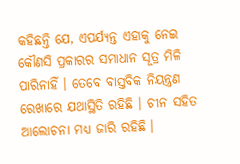କହିଛନ୍ତି ଯେ, ଏପର୍ଯ୍ୟନ୍ତ ଏହାକୁ ନେଇ କୌଣସି ପ୍ରକାରର ସମାଧାନ ସୂତ୍ର ମିଳି ପାରିନାହିଁ । ତେବେ ବାସ୍ତବିକ ନିୟନ୍ତ୍ରଣ ରେଖାରେ ଯଥାସ୍ଥିତି ରହିଛି । ଚୀନ ସହିତ ଆଲୋଚନା ମଧ୍ୟ ଜାରି ରହିଛି ।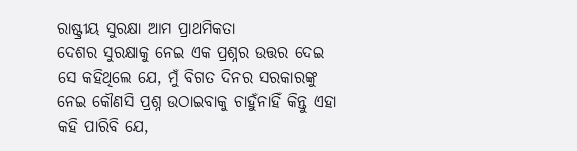ରାଷ୍ଟ୍ରୀୟ ସୁରକ୍ଷା ଆମ ପ୍ରାଥମିକତା
ଦେଶର ସୁରକ୍ଷାକୁ ନେଇ ଏକ ପ୍ରଶ୍ନର ଉତ୍ତର ଦେଇ ସେ କହିଥିଲେ ଯେ, ମୁଁ ବିଗତ ଦିନର ସରକାରଙ୍କୁ ନେଇ କୌଣସି ପ୍ରଶ୍ନ ଉଠାଇବାକୁ ଚାହୁଁନାହିଁ କିନ୍ତୁ ଏହା କହି ପାରିବି ଯେ,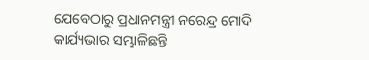ଯେବେଠାରୁ ପ୍ରଧାନମନ୍ତ୍ରୀ ନରେନ୍ଦ୍ର ମୋଦି କାର୍ଯ୍ୟଭାର ସମ୍ଭାଳିଛନ୍ତି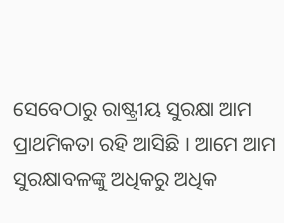ସେବେଠାରୁ ରାଷ୍ଟ୍ରୀୟ ସୁରକ୍ଷା ଆମ ପ୍ରାଥମିକତା ରହି ଆସିଛି । ଆମେ ଆମ ସୁରକ୍ଷାବଳଙ୍କୁ ଅଧିକରୁ ଅଧିକ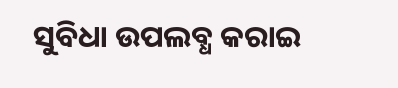ସୁବିଧା ଉପଲବ୍ଧ କରାଇ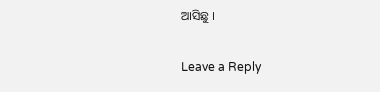ଆସିଛୁ ।

Leave a Reply